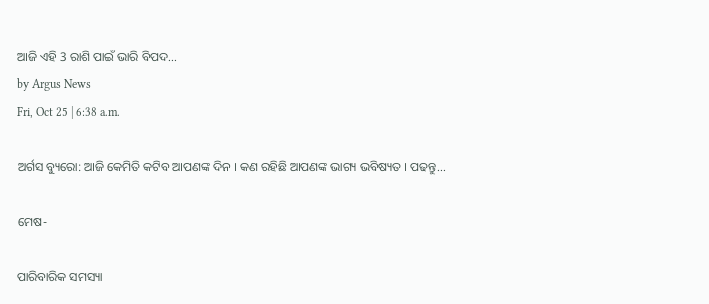ଆଜି ଏହି 3 ରାଶି ପାଇଁ ଭାରି ବିପଦ...
by Argus News
Fri, Oct 25 | 6:38 a.m.

ଅର୍ଗସ ବ୍ୟୁରୋ: ଆଜି କେମିତି କଟିବ ଆପଣଙ୍କ ଦିନ । କଣ ରହିଛି ଆପଣଙ୍କ ଭାଗ୍ୟ ଭବିଷ୍ୟତ । ପଢନ୍ତୁ...

ମେଷ-

ପାରିବାରିକ ସମସ୍ୟା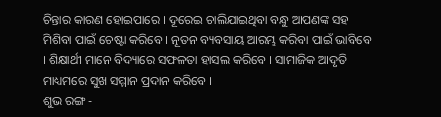ଚିନ୍ତାର କାରଣ ହୋଇପାରେ । ଦୂରେଇ ଚାଲିଯାଇଥିବା ବନ୍ଧୁ ଆପଣଙ୍କ ସହ ମିଶିବା ପାଇଁ ଚେଷ୍ଟା କରିବେ । ନୂତନ ବ୍ୟବସାୟ ଆରମ୍ଭ କରିବା ପାଇଁ ଭାବିବେ । ଶିକ୍ଷାର୍ଥୀ ମାନେ ବିଦ୍ୟାରେ ସଫଳତା ହାସଲ କରିବେ । ସାମାଜିକ ଆଦୃତି ମାଧ୍ୟମରେ ସୁଖ ସମ୍ମାନ ପ୍ରଦାନ କରିବେ ।
ଶୁଭ ରଙ୍ଗ -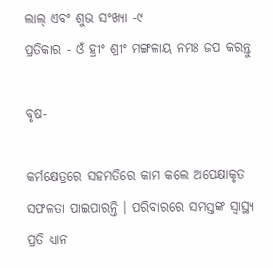ଲାଲ୍ ଏବଂ ଶୁଭ ସଂଖ୍ୟା -୯
ପ୍ରତିକାର - ଓଁ ହ୍ରୀଂ ଶ୍ରୀଂ ମଙ୍ଗଳାୟ ନମଃ ଜପ କରନ୍ତୁ

ବୃଷ-

କର୍ମକ୍ଷେତ୍ରରେ ସହମତିରେ କାମ କଲେ ଅପେକ୍ଷାକୃତ ସଫଳତା ପାଇପାରନ୍ତି । ପରିବାରରେ ସମସ୍ତଙ୍କ ସ୍ୱାସ୍ଥ୍ୟ ପ୍ରତି ଧ୍ୟାନ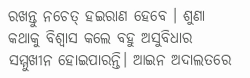ରଖନ୍ତୁ ନଚେତ୍ ହଇରାଣ ହେବେ । ଶୁଣା କଥାକୁ ବିଶ୍ୱାସ କଲେ ବହୁ ଅସୁବିଧାର ସମ୍ମୁଖୀନ ହୋଇପାରନ୍ତି। ଆଇନ ଅଦାଲତରେ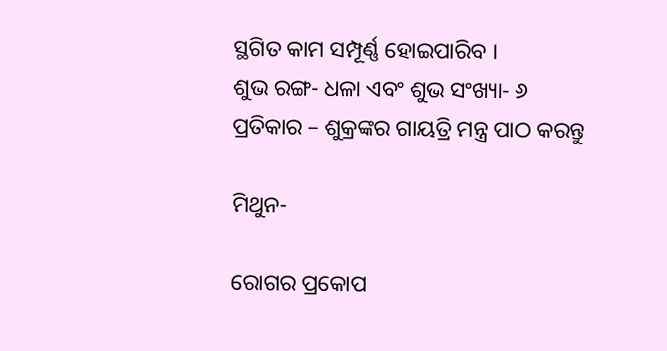ସ୍ଥଗିତ କାମ ସମ୍ପୂର୍ଣ୍ଣ ହୋଇପାରିବ ।
ଶୁଭ ରଙ୍ଗ- ଧଳା ଏବଂ ଶୁଭ ସଂଖ୍ୟା- ୬
ପ୍ରତିକାର – ଶୁକ୍ରଙ୍କର ଗାୟତ୍ରି ମନ୍ତ୍ର ପାଠ କରନ୍ତୁ

ମିଥୁନ-

ରୋଗର ପ୍ରକୋପ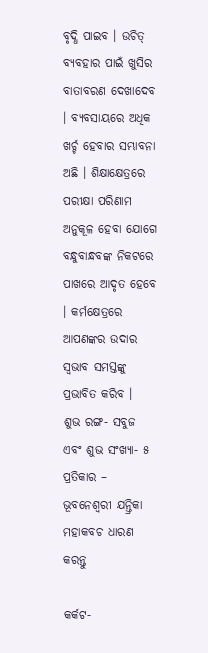ବୃଦ୍ଧି ପାଇବ । ଉଚିତ୍ ବ୍ୟବହାର ପାଇଁ ଖୁସିର ବାତାବରଣ ଦେଖାଦେବ । ବ୍ୟବସାୟରେ ଅଧିକ ଖର୍ଚ୍ଚ ହେବାର ସମ୍ଭାବନା ଅଛି । ଶିକ୍ଷାକ୍ଷେତ୍ରରେ ପରୀକ୍ଷା ପରିଣାମ ଅନୁକୂଳ ହେବା ଯୋଗେ ବନ୍ଧୁବାନ୍ଧବଙ୍କ ନିକଟରେ ପାଖରେ ଆଦୃତ ହେବେ । କର୍ମକ୍ଷେତ୍ରରେ ଆପଣଙ୍କର ଉଦାର ସ୍ୱଭାବ ସମସ୍ତଙ୍କୁ ପ୍ରଭାବିତ କରିବ ।
ଶୁଭ ରଙ୍ଗ- ସବୁଜ ଏବଂ ଶୁଭ ସଂଖ୍ୟା- ୫
ପ୍ରତିକାର – ଭୂବନେଶ୍ୱରୀ ଯନ୍ତ୍ରିକା ମହାକବଚ ଧାରଣ  କରନ୍ତୁ

କର୍କଟ-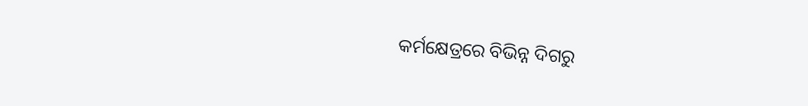କର୍ମକ୍ଷେତ୍ରରେ ବିଭିନ୍ନ ଦିଗରୁ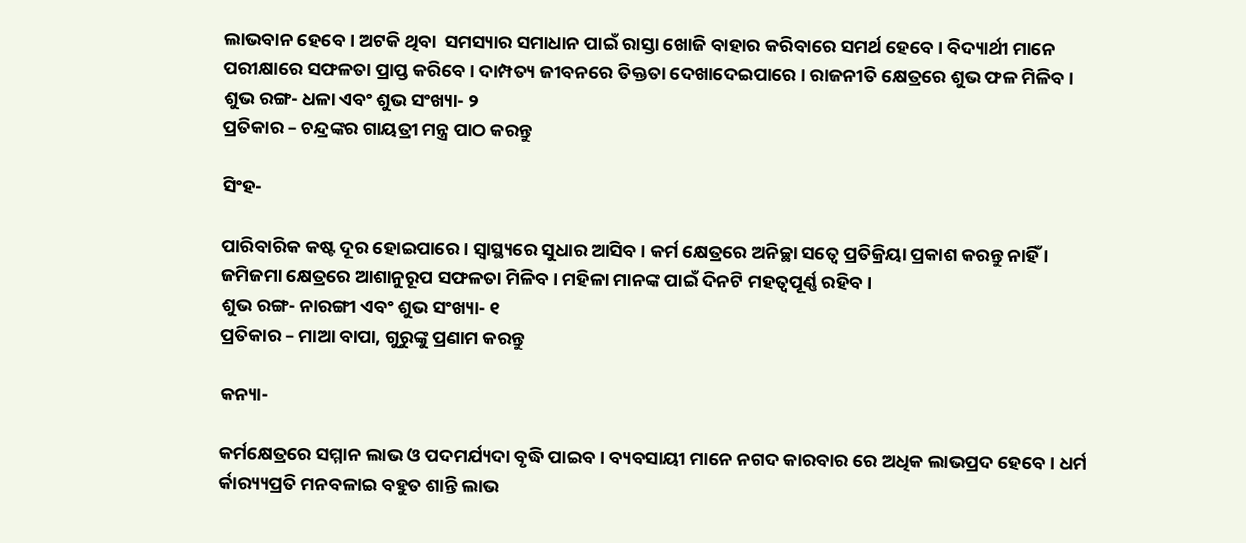ଲାଭବାନ ହେବେ । ଅଟକି ଥିବା  ସମସ୍ୟାର ସମାଧାନ ପାଇଁ ରାସ୍ତା ଖୋଜି ବାହାର କରିବାରେ ସମର୍ଥ ହେବେ । ବିଦ୍ୟାର୍ଥୀ ମାନେ ପରୀକ୍ଷାରେ ସଫଳତା ପ୍ରାପ୍ତ କରିବେ । ଦାମ୍ପତ୍ୟ ଜୀବନରେ ତିକ୍ତତା ଦେଖାଦେଇପାରେ । ରାଜନୀତି କ୍ଷେତ୍ରରେ ଶୁଭ ଫଳ ମିଳିବ ।
ଶୁଭ ରଙ୍ଗ- ଧଳା ଏବଂ ଶୁଭ ସଂଖ୍ୟା- ୨
ପ୍ରତିକାର – ଚନ୍ଦ୍ରଙ୍କର ଗାୟତ୍ରୀ ମନ୍ତ୍ର ପାଠ କରନ୍ତୁ

ସିଂହ-

ପାରିବାରିକ କଷ୍ଟ ଦୂର ହୋଇପାରେ । ସ୍ୱାସ୍ଥ୍ୟରେ ସୁଧାର ଆସିବ । କର୍ମ କ୍ଷେତ୍ରରେ ଅନିଚ୍ଛା ସତ୍ୱେ ପ୍ରତିକ୍ରିୟା ପ୍ରକାଶ କରନ୍ତୁ ନାହିଁ । ଜମିଜମା କ୍ଷେତ୍ରରେ ଆଶାନୁରୂପ ସଫଳତା ମିଳିବ । ମହିଳା ମାନଙ୍କ ପାଇଁ ଦିନଟି ମହତ୍ୱପୂର୍ଣ୍ଣ ରହିବ ।
ଶୁଭ ରଙ୍ଗ- ନାରଙ୍ଗୀ ଏବଂ ଶୁଭ ସଂଖ୍ୟା- ୧
ପ୍ରତିକାର – ମାଆ ବାପା, ଗୁରୁଙ୍କୁ ପ୍ରଣାମ କରନ୍ତୁ

କନ୍ୟା-

କର୍ମକ୍ଷେତ୍ରରେ ସମ୍ମାନ ଲାଭ ଓ ପଦମର୍ଯ୍ୟଦା ବୃଦ୍ଧି ପାଇବ । ବ୍ୟବସାୟୀ ମାନେ ନଗଦ କାରବାର ରେ ଅଧିକ ଲାଭପ୍ରଦ ହେବେ । ଧର୍ମ ର୍କାର‌୍ୟ୍ୟପ୍ରତି ମନବଳାଇ ବହୁତ ଶାନ୍ତି ଲାଭ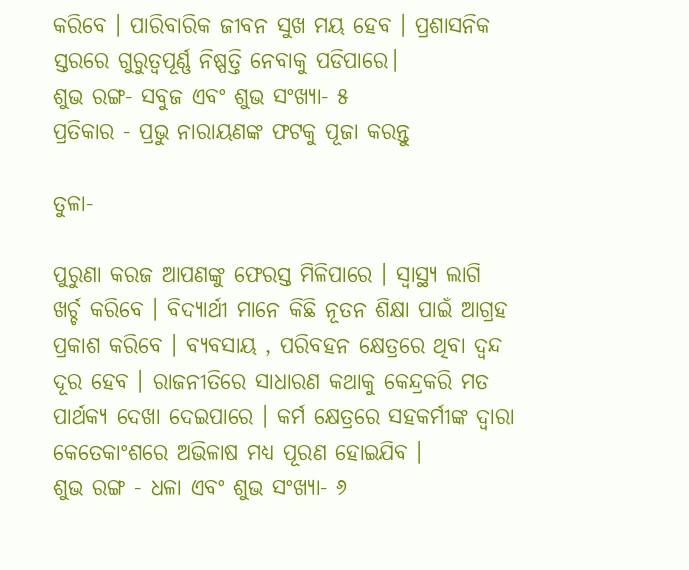କରିବେ । ପାରିବାରିକ ଜୀବନ ସୁଖ ମୟ ହେବ । ପ୍ରଶାସନିକ ସ୍ତରରେ ଗୁରୁତ୍ୱପୂର୍ଣ୍ଣ ନିଷ୍ପତ୍ତି ନେବାକୁ ପଡିପାରେ।
ଶୁଭ ରଙ୍ଗ- ସବୁଜ ଏବଂ ଶୁଭ ସଂଖ୍ୟା- ୫
ପ୍ରତିକାର - ପ୍ରଭୁ ନାରାୟଣଙ୍କ ଫଟକୁ ପୂଜା କରନ୍ତୁ

ତୁଳା-

ପୁରୁଣା କରଜ ଆପଣଙ୍କୁ ଫେରସ୍ତ ମିଳିପାରେ । ସ୍ୱାସ୍ଥ୍ୟ ଲାଗି ଖର୍ଚ୍ଚ କରିବେ । ବିଦ୍ୟାର୍ଥୀ ମାନେ କିଛି ନୂତନ ଶିକ୍ଷା ପାଇଁ ଆଗ୍ରହ ପ୍ରକାଶ କରିବେ । ବ୍ୟବସାୟ , ପରିବହନ କ୍ଷେତ୍ରରେ ଥିବା ଦ୍ୱନ୍ଦ ଦୂର ହେବ । ରାଜନୀତିରେ ସାଧାରଣ କଥାକୁ କେନ୍ଦ୍ରକରି ମତ ପାର୍ଥକ୍ୟ ଦେଖା ଦେଇପାରେ । କର୍ମ କ୍ଷେତ୍ରରେ ସହକର୍ମୀଙ୍କ ଦ୍ୱାରା କେତେକାଂଶରେ ଅଭିଳାଷ ମଧ୍ୟ ପୂରଣ ହୋଇଯିବ ।
ଶୁଭ ରଙ୍ଗ - ଧଳା ଏବଂ ଶୁଭ ସଂଖ୍ୟା- ୬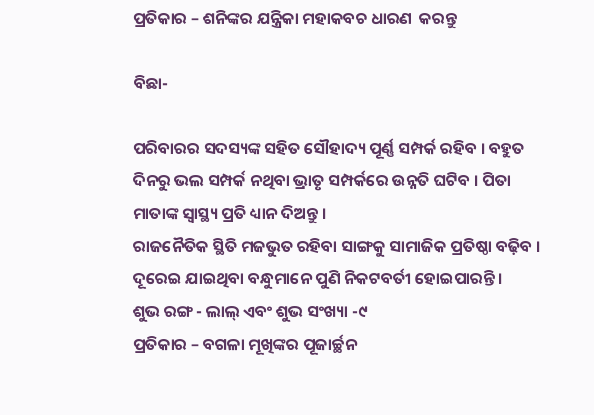ପ୍ରତିକାର – ଶନିଙ୍କର ଯନ୍ତ୍ରିକା ମହାକବଚ ଧାରଣ  କରନ୍ତୁ

ବିଛା-

ପରିବାରର ସଦସ୍ୟଙ୍କ ସହିତ ସୌହାଦ୍ୟ ପୂର୍ଣ୍ଣ ସମ୍ପର୍କ ରହିବ । ବହୁତ ଦିନରୁ ଭଲ ସମ୍ପର୍କ ନଥିବା ଭ୍ରାତୃ ସମ୍ପର୍କରେ ଉନ୍ନତି ଘଟିବ । ପିତା ମାତାଙ୍କ ସ୍ୱାସ୍ଥ୍ୟ ପ୍ରତି ଧ୍ୟାନ ଦିଅନ୍ତୁ ।
ରାଜନୈତିକ ସ୍ଥିତି ମଜଭୁତ ରହିବା ସାଙ୍ଗକୁ ସାମାଜିକ ପ୍ରତିଷ୍ଠା ବଢ଼ିବ । ଦୂରେଇ ଯାଇଥିବା ବନ୍ଧୁମାନେ ପୁଣି ନିକଟବର୍ତୀ ହୋଇପାରନ୍ତି ।
ଶୁଭ ରଙ୍ଗ - ଲାଲ୍ ଏବଂ ଶୁଭ ସଂଖ୍ୟା -୯
ପ୍ରତିକାର – ବଗଳା ମୂଖିଙ୍କର ପୂଜାର୍ଚ୍ଛନ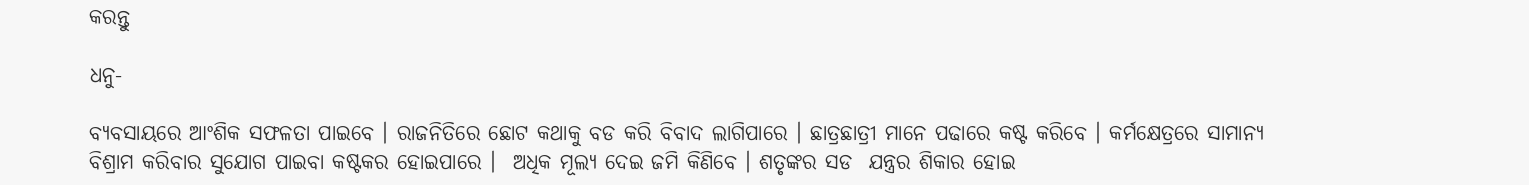କରନ୍ତୁ

ଧନୁ-

ବ୍ୟବସାୟରେ ଆଂଶିକ ସଫଳତା ପାଇବେ । ରାଜନିତିରେ ଛୋଟ କଥାକୁ ବଡ କରି ବିବାଦ ଲାଗିପାରେ । ଛାତ୍ରଛାତ୍ରୀ ମାନେ ପଢାରେ କଷ୍ଟ କରିବେ । କର୍ମକ୍ଷେତ୍ରରେ ସାମାନ୍ୟ ବିଶ୍ରାମ କରିବାର ସୁଯୋଗ ପାଇବା କଷ୍ଟକର ହୋଇପାରେ ।  ଅଧିକ ମୂଲ୍ୟ ଦେଇ ଜମି କିଣିବେ । ଶତୃଙ୍କର ସଡ  ଯନ୍ତ୍ରର ଶିକାର ହୋଇ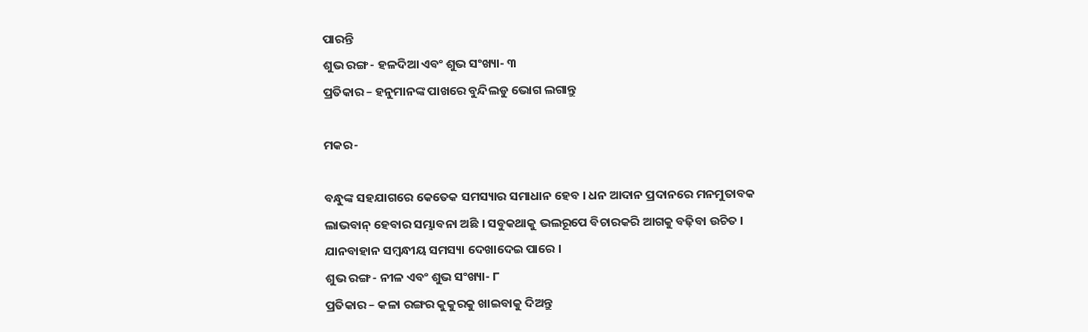ପାରନ୍ତି
ଶୁଭ ରଙ୍ଗ- ହଳଦିଆ ଏବଂ ଶୁଭ ସଂଖ୍ୟା- ୩
ପ୍ରତିକାର – ହନୁମାନଙ୍କ ପାଖରେ ବୁନ୍ଦିଲଡୁ ଭୋଗ ଲଗାନ୍ତୁ

ମକର-

ବନ୍ଧୁଙ୍କ ସହଯାଗରେ କେତେକ ସମସ୍ୟାର ସମାଧାନ ହେବ । ଧନ ଆଦାନ ପ୍ରଦାନରେ ମନମୁତାବକ ଲାଭବାନ୍ ହେବାର ସମ୍ଭାବନା ଅଛି । ସବୁକଥାକୁ ଭଲରୂପେ ବିଚାରକରି ଆଗକୁ ବଢ଼ିବା ଉଚିତ । ଯାନବାହାନ ସମ୍ବନ୍ଧୀୟ ସମସ୍ୟା ଦେଖାଦେଇ ପାରେ ।
ଶୁଭ ରଙ୍ଗ- ନୀଳ ଏବଂ ଶୁଭ ସଂଖ୍ୟା- ୮
ପ୍ରତିକାର – କଳା ରଙ୍ଗର କୁକୁରକୁ ଖାଇବାକୁ ଦିଅନ୍ତୁ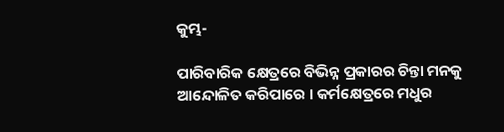କୁମ୍ଭ-

ପାରିବାରିକ କ୍ଷେତ୍ରରେ ବିଭିନ୍ନ ପ୍ରକାରର ଚିନ୍ତା ମନକୁ ଆନ୍ଦୋଳିତ କରିପାରେ । କର୍ମକ୍ଷେତ୍ରରେ ମଧୁର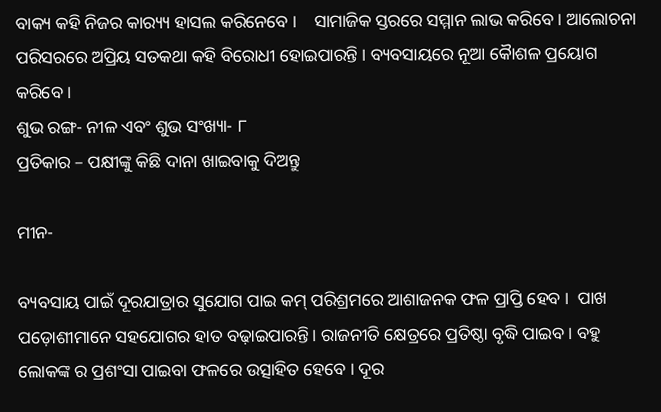ବାକ୍ୟ କହି ନିଜର କାର‌୍ୟ୍ୟ ହାସଲ କରିନେବେ ।    ସାମାଜିକ ସ୍ତରରେ ସମ୍ମାନ ଲାଭ କରିବେ । ଆଲୋଚନା ପରିସରରେ ଅପ୍ରିୟ ସତକଥା କହି ବିରୋଧୀ ହୋଇପାରନ୍ତି । ବ୍ୟବସାୟରେ ନୂଆ କୈାଶଳ ପ୍ରୟୋଗ କରିବେ ।
ଶୁଭ ରଙ୍ଗ- ନୀଳ ଏବଂ ଶୁଭ ସଂଖ୍ୟା- ୮
ପ୍ରତିକାର – ପକ୍ଷୀଙ୍କୁ କିଛି ଦାନା ଖାଇବାକୁ ଦିଅନ୍ତୁ

ମୀନ-

ବ୍ୟବସାୟ ପାଇଁ ଦୂରଯାତ୍ରାର ସୁଯୋଗ ପାଇ କମ୍ ପରିଶ୍ରମରେ ଆଶାଜନକ ଫଳ ପ୍ରାପ୍ତି ହେବ ।  ପାଖ ପଡ଼ୋଶୀମାନେ ସହଯୋଗର ହାତ ବଢ଼ାଇପାରନ୍ତି। ରାଜନୀତି କ୍ଷେତ୍ରରେ ପ୍ରତିଷ୍ଠା ବୃଦ୍ଧି ପାଇବ । ବହୁ ଲୋକଙ୍କ ର ପ୍ରଶଂସା ପାଇବା ଫଳରେ ଉତ୍ସାହିତ ହେବେ । ଦୂର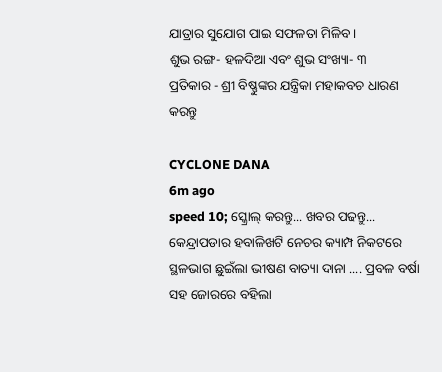ଯାତ୍ରାର ସୁଯୋଗ ପାଇ ସଫଳତା ମିଳିବ ।
ଶୁଭ ରଙ୍ଗ- ହଳଦିଆ ଏବଂ ଶୁଭ ସଂଖ୍ୟା- ୩
ପ୍ରତିକାର - ଶ୍ରୀ ବିଷ୍ଣୁଙ୍କର ଯନ୍ତ୍ରିକା ମହାକବଚ ଧାରଣ  କରନ୍ତୁ

CYCLONE DANA
6m ago
speed 10; ସ୍କ୍ରୋଲ୍ କରନ୍ତୁ... ଖବର ପଢନ୍ତୁ...
କେନ୍ଦ୍ରାପଡାର ହବାଳିଖଟି ନେଚର କ୍ୟାମ୍ପ ନିକଟରେ ସ୍ଥଳଭାଗ ଛୁଇଁଲା ଭୀଷଣ ବାତ୍ୟା ଦାନା .... ପ୍ରବଳ ବର୍ଷା ସହ ଜୋରରେ ବହିଲା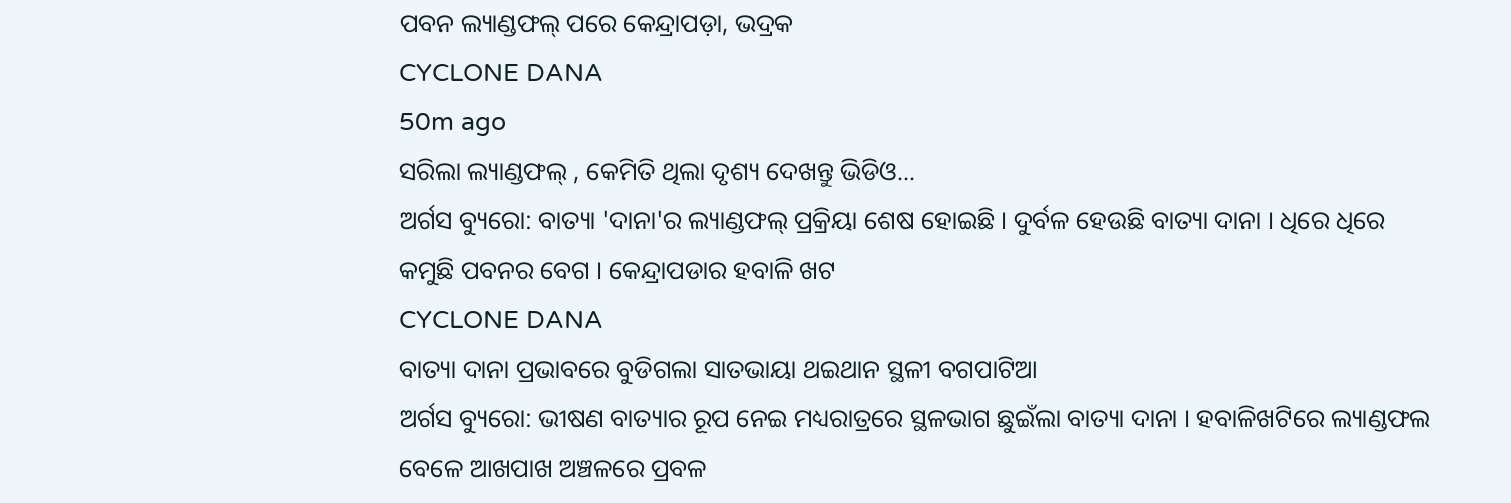ପବନ ଲ୍ୟାଣ୍ଡଫଲ୍ ପରେ କେନ୍ଦ୍ରାପଡ଼ା, ଭଦ୍ରକ
CYCLONE DANA
50m ago
ସରିଲା ଲ୍ୟାଣ୍ଡଫଲ୍ , କେମିତି ଥିଲା ଦୃଶ୍ୟ ଦେଖନ୍ତୁ ଭିଡିଓ...
ଅର୍ଗସ ବ୍ୟୁରୋ: ବାତ୍ୟା 'ଦାନା'ର ଲ୍ୟାଣ୍ଡଫଲ୍ ପ୍ରକ୍ରିୟା ଶେଷ ହୋଇଛି । ଦୁର୍ବଳ ହେଉଛି ବାତ୍ୟା ଦାନା । ଧିରେ ଧିରେ କମୁଛି ପବନର ବେଗ । କେନ୍ଦ୍ରାପଡାର ହବାଳି ଖଟ
CYCLONE DANA
ବାତ୍ୟା ଦାନା ପ୍ରଭାବରେ ବୁଡିଗଲା ସାତଭାୟା ଥଇଥାନ ସ୍ଥଳୀ ବଗପାଟିଆ
ଅର୍ଗସ ବ୍ୟୁରୋ: ଭୀଷଣ ବାତ୍ୟାର ରୂପ ନେଇ ମଧ୍ୟରାତ୍ରରେ ସ୍ଥଳଭାଗ ଛୁଇଁଲା ବାତ୍ୟା ଦାନା । ହବାଳିଖଟିରେ ଲ୍ୟାଣ୍ଡଫଲ ବେଳେ ଆଖପାଖ ଅଞ୍ଚଳରେ ପ୍ରବଳ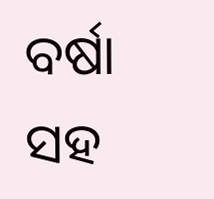ବର୍ଷା ସହ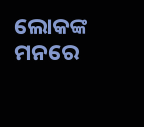ଲୋକଙ୍କ ମନରେ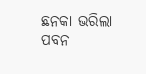ଛନକା ଭରିଲା ପବନ